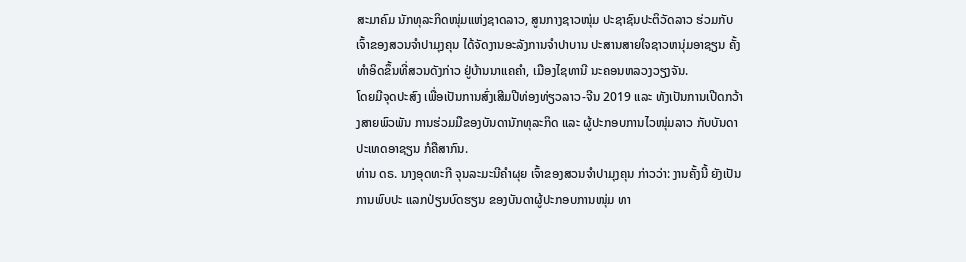ສະມາຄົມ ນັກທຸລະກິດໜຸ່ມແຫ່ງຊາດລາວ, ສູນກາງຊາວໜຸ່ມ ປະຊາຊົນປະຕິວັດລາວ ຮ່ວມກັບເຈົ້າຂອງສວນຈຳປາມຸງຄຸນ ໄດ້ຈັດງານອະລັງການຈຳປາບານ ປະສານສາຍໃຈຊາວຫນຸ່ມອາຊຽນ ຄັ້ງທຳອິດຂຶ້ນທີ່ສວນດັງກ່າວ ຢູ່ບ້ານນາແຄຄຳ, ເມືອງໄຊທານີ ນະຄອນຫລວງວຽງຈັນ.
ໂດຍມີຈຸດປະສົງ ເພື່ອເປັນການສົ່ງເສີມປີທ່ອງທ່ຽວລາວ-ຈີນ 2019 ແລະ ທັງເປັນການເປີດກວ້າງສາຍພົວພັນ ການຮ່ວມມືຂອງບັນດານັກທຸລະກິດ ແລະ ຜູ້ປະກອບການໄວໜຸ່ມລາວ ກັບບັນດາປະເທດອາຊຽນ ກໍຄືສາກົນ.
ທ່ານ ດຣ. ນາງອຸດທະກີ ຈຸນລະມະນີຄຳຜຸຍ ເຈົ້າຂອງສວນຈຳປາມຸງຄຸນ ກ່າວວ່າ: ງານຄັ້ງນີ້ ຍັງເປັນການພົບປະ ແລກປ່ຽນບົດຮຽນ ຂອງບັນດາຜູ້ປະກອບການໜຸ່ມ ທາ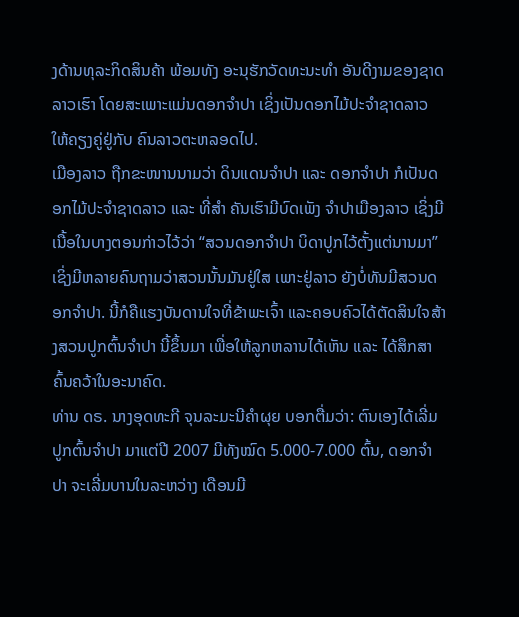ງດ້ານທຸລະກິດສິນຄ້າ ພ້ອມທັງ ອະນຸຮັກວັດທະນະທຳ ອັນດີງາມຂອງຊາດລາວເຮົາ ໂດຍສະເພາະແມ່ນດອກຈຳປາ ເຊິ່ງເປັນດອກໄມ້ປະຈຳຊາດລາວ ໃຫ້ຄຽງຄູ່ຢູ່ກັບ ຄົນລາວຕະຫລອດໄປ.
ເມືອງລາວ ຖືກຂະໜານນາມວ່າ ດິນແດນຈຳປາ ແລະ ດອກຈຳປາ ກໍເປັນດອກໄມ້ປະຈຳຊາດລາວ ແລະ ທີ່ສຳ ຄັນເຮົາມີບົດເພັງ ຈຳປາເມືອງລາວ ເຊິ່ງມີເນື້ອໃນບາງຕອນກ່າວໄວ້ວ່າ “ສວນດອກຈຳປາ ບິດາປູກໄວ້ຕັ້ງແຕ່ນານມາ” ເຊິ່ງມີຫລາຍຄົນຖາມວ່າສວນນັ້ນມັນຢູ່ໃສ ເພາະຢູ່ລາວ ຍັງບໍ່ທັນມີສວນດອກຈຳປາ. ນີ້ກໍຄືແຮງບັນດານໃຈທີ່ຂ້າພະເຈົ້າ ແລະຄອບຄົວໄດ້ຕັດສິນໃຈສ້າງສວນປູກຕົ້ນຈຳປາ ນີ້ຂຶ້ນມາ ເພື່ອໃຫ້ລູກຫລານໄດ້ເຫັນ ແລະ ໄດ້ສຶກສາຄົ້ນຄວ້າໃນອະນາຄົດ.
ທ່ານ ດຣ. ນາງອຸດທະກີ ຈຸນລະມະນີຄຳຜຸຍ ບອກຕື່ມວ່າ: ຕົນເອງໄດ້ເລີ່ມປູກຕົ້ນຈຳປາ ມາແຕ່ປີ 2007 ມີທັງໝົດ 5.000-7.000 ຕົ້ນ, ດອກຈຳປາ ຈະເລີ່ມບານໃນລະຫວ່າງ ເດືອນມີ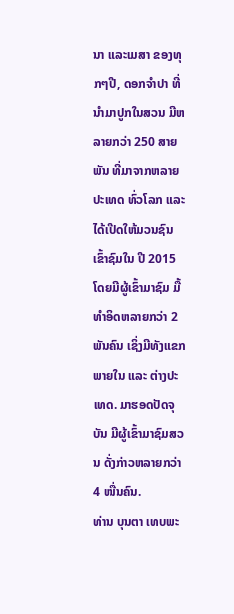ນາ ແລະເມສາ ຂອງທຸກໆປີ, ດອກຈຳປາ ທີ່ນຳມາປູກໃນສວນ ມີຫລາຍກວ່າ 250 ສາຍພັນ ທີ່ມາຈາກຫລາຍປະເທດ ທົ່ວໂລກ ແລະ ໄດ້ເປີດໃຫ້ມວນຊົນ ເຂົ້າຊົມໃນ ປີ 2015 ໂດຍມີຜູ້ເຂົ້າມາຊົມ ມື້ທຳອິດຫລາຍກວ່າ 2 ພັນຄົນ ເຊິ່ງມີທັງແຂກພາຍໃນ ແລະ ຕ່າງປະເທດ. ມາຮອດປັດຈຸບັນ ມີຜູ້ເຂົ້າມາຊົມສວນ ດັ່ງກ່າວຫລາຍກວ່າ 4 ໜື່ນຄົນ.
ທ່ານ ບຸນຕາ ເທບພະ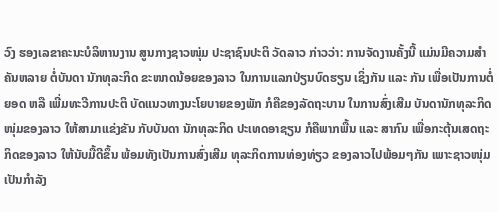ວົງ ຮອງເລຂາຄະນະບໍລິຫານງານ ສູນກາງຊາວໜຸ່ມ ປະຊາຊົນປະຕິ ວັດລາວ ກ່າວວ່າ: ການຈັດງານຄັ້ງນີ້ ແມ່ນມີຄວາມສຳຄັນຫລາຍ ຕໍ່ບັນດາ ນັກທຸລະກິດ ຂະໜາດນ້ອຍຂອງລາວ ໃນການແລກປ່ຽນບົດຮຽນ ເຊິ່ງກັນ ແລະ ກັນ ເພື່ອເປັນການຕໍ່ຍອດ ຫລື ເພີ່ມທະວີການປະຕິ ບັດແນວທາງນະໂຍບາຍຂອງພັກ ກໍຄືຂອງລັດຖະບານ ໃນການສົ່ງເສີມ ບັນດານັກທຸລະກິດໜຸ່ມຂອງລາວ ໃຫ້ສາມາແຂ່ງຂັນ ກັບບັນດາ ນັກທຸລະກິດ ປະເທດອາຊຽນ ກໍຄືພາກພື້ນ ແລະ ສາກົນ ເພື່ອກະຕຸ້ນເສດຖະກິດຂອງລາວ ໃຫ້ນັບມື້ດີຂຶ້ນ ພ້ອມທັງເປັນການສົ່ງເສີມ ທຸລະກິດການທ່ອງທ່ຽວ ຂອງລາວໄປພ້ອມໆກັນ ເພາະຊາວໜຸ່ມ ເປັນກຳລັງ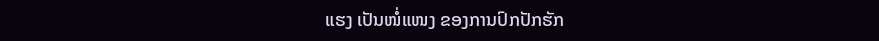ແຮງ ເປັນໜໍ່ແໜງ ຂອງການປົກປັກຮັກ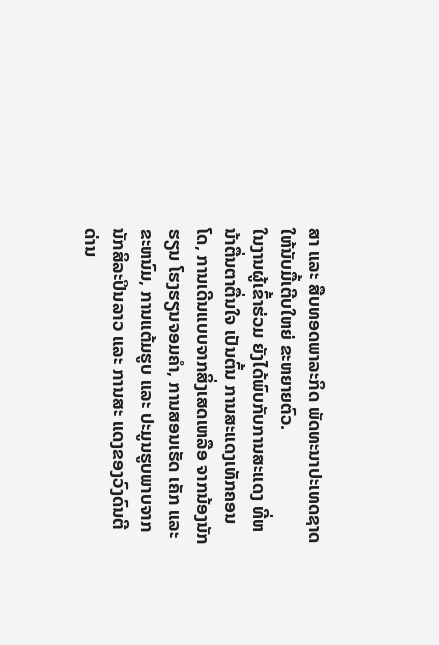ສາ ແລະ ສືບທອດພາລະກິດ ພັດທະນາປະເທດຊາດ ໃຫ້ນັບມື້ເຕີບໃຫຍ່ ຂະຫຍາຍຕົວ.
ໃນງານຜູ້ເຂົ້າຮ່ວມ ຍັງໄດ້ພົບກັບການສະແດງ ທີ່ຫນ້າຕື່ນຕາຕື່ນໃຈ ເປັນຕົ້ນ ການສະແດງເທັກຄອນໂດ, ການເດີນແບບຈາກສິ່ງເສດເຫລືອ ຈາກນ້ອງນັກຮຽນ ໂຮງຮຽນຈອມຄຳ, ການສອນເຮັດ ເຄັກ ແລະ ຂະຫນົມ, ການແຕ້ມຮູບ ແລະ ປະມູນຮູບພາບຈາກ ນັກສິລະປິນລາວ ແລະ ການສະ ແດງຂອງວົງດົນຕີດ່ານ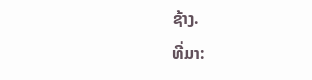ຊ້າງ.
ທີ່ມາ: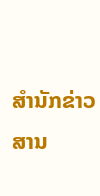ສຳນັກຂ່າວສານ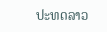ປະທດລາວ